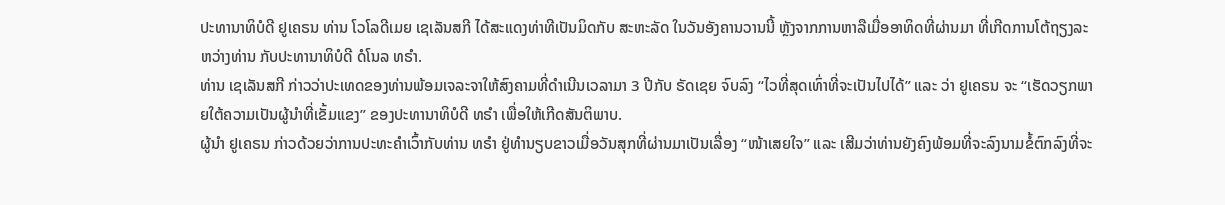ປະທານາທິບໍດີ ຢູເຄຣນ ທ່ານ ໂວໂລດີເມຍ ເຊເລັນສກີ ໄດ້ສະແດງທ່າທີເປັນມິດກັບ ສະຫະລັດ ໃນວັນອັງຄານວານນີ້ ຫຼັງຈາກການຫາລືເມື່ອອາທິດທີ່ຜ່ານມາ ທີ່ເກີດການໂຕ້ຖຽງລະຫວ່າງທ່ານ ກັບປະທານາທິບໍດີ ດໍໂນລ ທຣຳ.
ທ່ານ ເຊເລັນສກີ ກ່າວວ່າປະເທດຂອງທ່ານພ້ອມເຈລະຈາໃຫ້ສົງຄາມທີ່ດຳເນີນເວລາມາ 3 ປີກັບ ຣັດເຊຍ ຈົບລົງ “ໄວທີ່ສຸດເທົ່າທີ່ຈະເປັນໄປໄດ້” ແລະ ວ່າ ຢູເຄຣນ ຈະ “ເຮັດວຽກພາຍໃຕ້ຄວາມເປັນຜູ້ນຳທີ່ເຂັ້ມແຂງ” ຂອງປະທານາທິບໍດີ ທຣຳ ເພື່ອໃຫ້ເກີດສັນຕິພາບ.
ຜູ້ນຳ ຢູເຄຣນ ກ່າວດ້ວຍວ່າການປະທະຄຳເວົ້າກັບທ່ານ ທຣຳ ຢູ່ທຳນຽບຂາວເມື່ອວັນສຸກທີ່ຜ່ານມາເປັນເລື່ອງ “ໜ້າເສຍໃຈ” ແລະ ເສີມວ່າທ່ານຍັງຄົງພ້ອມທີ່ຈະລົງນາມຂໍ້ຕົກລົງທີ່ຈະ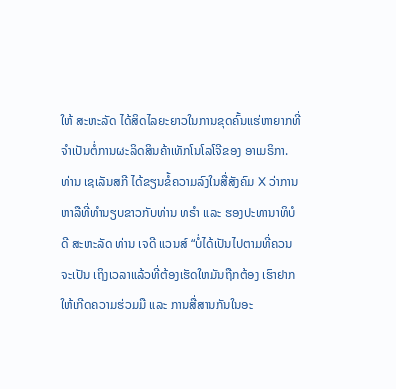ໃຫ້ ສະຫະລັດ ໄດ້ສິດໄລຍະຍາວໃນການຂຸດຄົ້ນແຮ່ຫາຍາກທີ່ຈຳເປັນຕໍ່ການຜະລິດສິນຄ້າເທັກໂນໂລໂຈີຂອງ ອາເມຣິກາ.
ທ່ານ ເຊເລັນສກີ ໄດ້ຂຽນຂໍ້ຄວາມລົງໃນສື່ສັງຄົມ X ວ່າການຫາລືທີ່ທຳນຽບຂາວກັບທ່ານ ທຣຳ ແລະ ຮອງປະທານາທິບໍດີ ສະຫະລັດ ທ່ານ ເຈດີ ແວນສ໌ “ບໍ່ໄດ້ເປັນໄປຕາມທີ່ຄວນຈະເປັນ ເຖິງເວລາແລ້ວທີ່ຕ້ອງເຮັດໃຫມັນຖືກຕ້ອງ ເຮົາຢາກໃຫ້ເກີດຄວາມຮ່ວມມື ແລະ ການສື່ສານກັນໃນອະ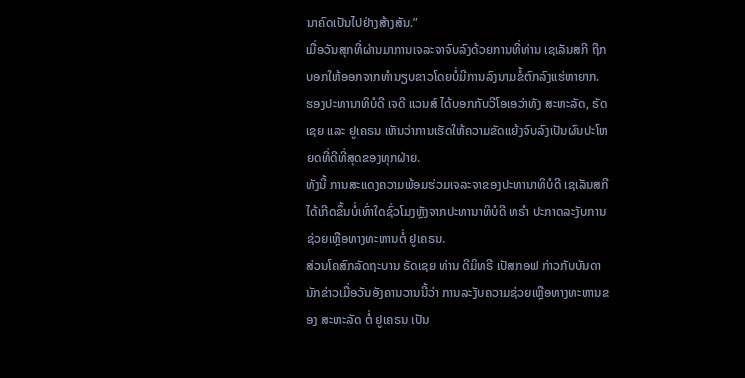ນາຄົດເປັນໄປຢ່າງສ້າງສັນ.”
ເມື່ອວັນສຸກທີ່ຜ່ານມາການເຈລະຈາຈົບລົງດ້ວຍການທີ່ທ່ານ ເຊເລັນສກີ ຖືກບອກໃຫ້ອອກຈາກທຳນຽບຂາວໂດຍບໍ່ມີການລົງນາມຂໍ້ຕົກລົງແຮ່ຫາຍາກ.
ຮອງປະທານາທິບໍດີ ເຈດີ ແວນສ໌ ໄດ້ບອກກັບວີໂອເອວ່າທັງ ສະຫະລັດ, ຣັດເຊຍ ແລະ ຢູເຄຣນ ເຫັນວ່າການເຮັດໃຫ້ຄວາມຂັດແຍ້ງຈົບລົງເປັນຜົນປະໂຫຍດທີ່ດີທີ່ສຸດຂອງທຸກຝ່າຍ.
ທັງນີ້ ການສະແດງຄວາມພ້ອມຮ່ວມເຈລະຈາຂອງປະທານາທິບໍດີ ເຊເລັນສກີ ໄດ້ເກີດຂຶ້ນບໍ່ເທົ່າໃດຊົ່ວໂມງຫຼັງຈາກປະທານາທິບໍດີ ທຣຳ ປະກາດລະງັບການຊ່ວຍເຫຼືອທາງທະຫານຕໍ່ ຢູເຄຣນ.
ສ່ວນໂຄສົກລັດຖະບານ ຣັດເຊຍ ທ່ານ ດີມິທຣີ ເປັສກອຟ ກ່າວກັບບັນດານັກຂ່າວເມື່ອວັນອັງຄານວານນີ້ວ່າ ການລະງັບຄວາມຊ່ວຍເຫຼືອທາງທະຫານຂອງ ສະຫະລັດ ຕໍ່ ຢູເຄຣນ ເປັນ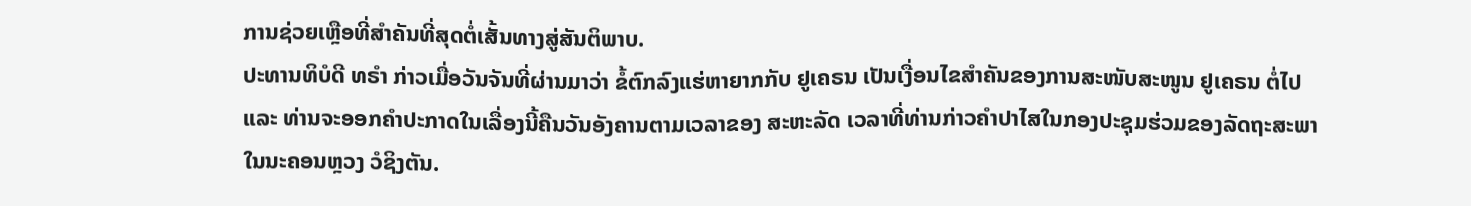ການຊ່ວຍເຫຼືອທີ່ສຳຄັນທີ່ສຸດຕໍ່ເສັ້ນທາງສູ່ສັນຕິພາບ.
ປະທານທິບໍດີ ທຣຳ ກ່າວເມື່ອວັນຈັນທີ່ຜ່ານມາວ່າ ຂໍ້ຕົກລົງແຮ່ຫາຍາກກັບ ຢູເຄຣນ ເປັນເງື່ອນໄຂສຳຄັນຂອງການສະໜັບສະໜູນ ຢູເຄຣນ ຕໍ່ໄປ ແລະ ທ່ານຈະອອກຄຳປະກາດໃນເລື່ອງນີ້ຄືນວັນອັງຄານຕາມເວລາຂອງ ສະຫະລັດ ເວລາທີ່ທ່ານກ່າວຄຳປາໄສໃນກອງປະຊຸມຮ່ວມຂອງລັດຖະສະພາໃນນະຄອນຫຼວງ ວໍຊິງຕັນ.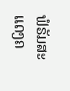ຟໍຣັມສະແດງຄ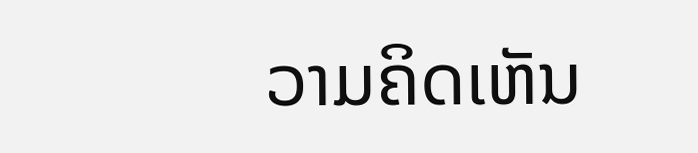ວາມຄິດເຫັນ